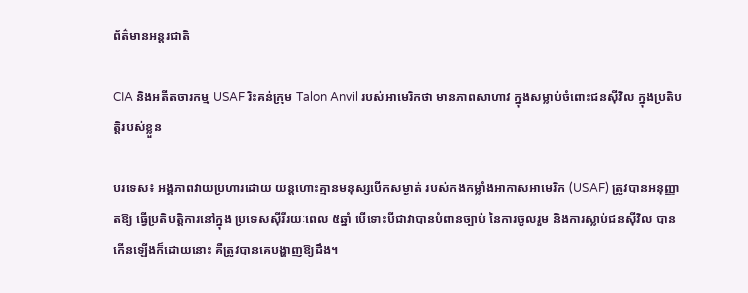ព័ត៌មានអន្តរជាតិ

CIA និងអតីតចារកម្ម USAF រិះគន់ក្រុម Talon Anvil របស់អាមេរិកថា មានភាពសាហាវ ក្នុងសម្លាប់ចំពោះជនស៊ីវិល ក្នុងប្រតិបត្តិរបស់ខ្លួន

បរទេស៖ អង្គភាពវាយប្រហារដោយ យន្តហោះគ្មានមនុស្សបើកសម្ងាត់ របស់កងកម្លាំងអាកាសអាមេរិក (USAF) ត្រូវបានអនុញ្ញាតឱ្យ ធ្វើប្រតិបត្តិការនៅក្នុង ប្រទេសស៊ីរីរយៈពេល ៥ឆ្នាំ បើទោះបីជាវាបានបំពានច្បាប់ នៃការចូលរួម និងការស្លាប់ជនស៊ីវិល បានកើនឡើងក៏ដោយនោះ គឺត្រូវបានគេបង្ហាញឱ្យដឹង។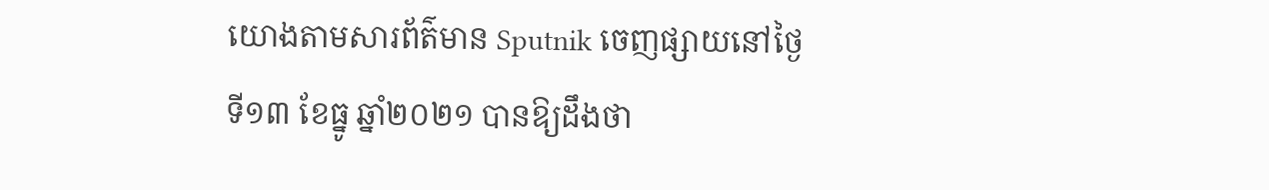យោងតាមសារព័ត៌មាន Sputnik ចេញផ្សាយនៅថ្ងៃទី១៣ ខែធ្នូ ឆ្នាំ២០២១ បានឱ្យដឹងថា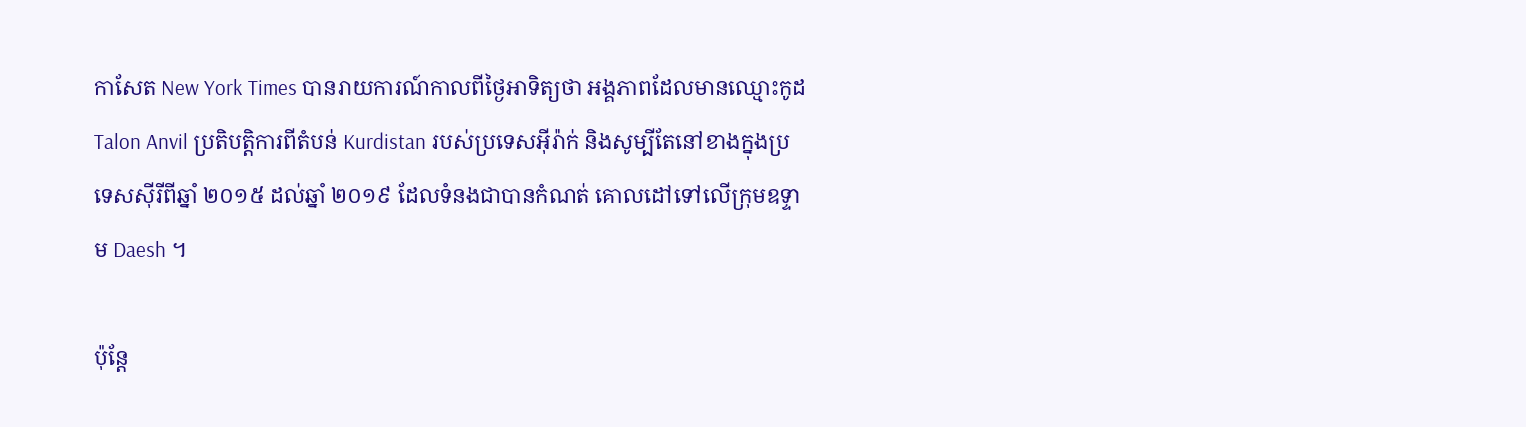កាសែត New York Times បានរាយការណ៍កាលពីថ្ងៃអាទិត្យថា អង្គភាពដែលមានឈ្មោះកូដ Talon Anvil ប្រតិបត្តិការពីតំបន់ Kurdistan របស់ប្រទេសអ៊ីរ៉ាក់ និងសូម្បីតែនៅខាងក្នុងប្រទេសស៊ីរីពីឆ្នាំ ២០១៥ ដល់ឆ្នាំ ២០១៩ ដែលទំនងជាបានកំណត់ គោលដៅទៅលើក្រុមឧទ្ទាម Daesh ។

ប៉ុន្តែ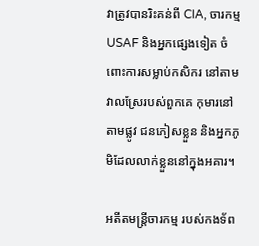វាត្រូវបានរិះគន់ពី CIA, ចារកម្ម USAF និងអ្នកផ្សេងទៀត ចំពោះការសម្លាប់កសិករ នៅតាមវាលស្រែរបស់ពួកគេ កុមារនៅតាមផ្លូវ ជនភៀសខ្លួន និងអ្នកភូមិដែលលាក់ខ្លួននៅក្នុងអគារ។

អតីតមន្ត្រីចារកម្ម របស់កងទ័ព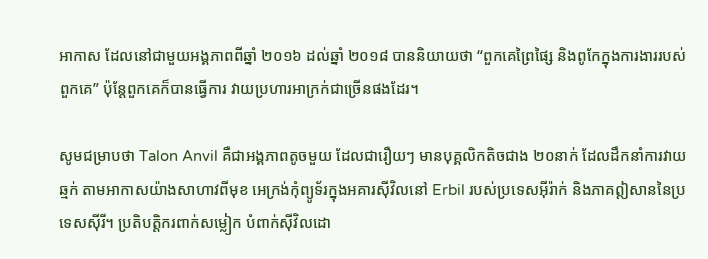អាកាស ដែលនៅជាមួយអង្គភាពពីឆ្នាំ ២០១៦ ដល់ឆ្នាំ ២០១៨ បាននិយាយថា “ពួកគេព្រៃផ្សៃ និងពូកែក្នុងការងាររបស់ពួកគេ” ប៉ុន្តែពួកគេក៏បានធ្វើការ វាយប្រហារអាក្រក់ជាច្រើនផងដែរ។

សូមជម្រាបថា Talon Anvil គឺជាអង្គភាពតូចមួយ ដែលជារឿយៗ មានបុគ្គលិកតិចជាង ២០នាក់ ដែលដឹកនាំការវាយឆ្មក់ តាមអាកាសយ៉ាងសាហាវពីមុខ អេក្រង់កុំព្យូទ័រក្នុងអគារស៊ីវិលនៅ Erbil របស់ប្រទេសអ៊ីរ៉ាក់ និងភាគឦសាននៃប្រទេសស៊ីរី។ ប្រតិបត្តិករពាក់សម្លៀក បំពាក់ស៊ីវិលដោ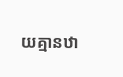យគ្មានឋា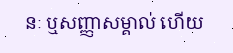នៈ ឬសញ្ញាសម្គាល់ ហើយ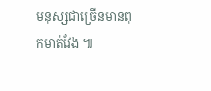មនុស្សជាច្រើនមានពុកមាត់វែង ៕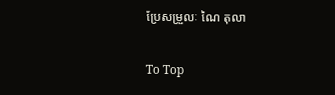ប្រែសម្រួលៈ ណៃ តុលា

To Top